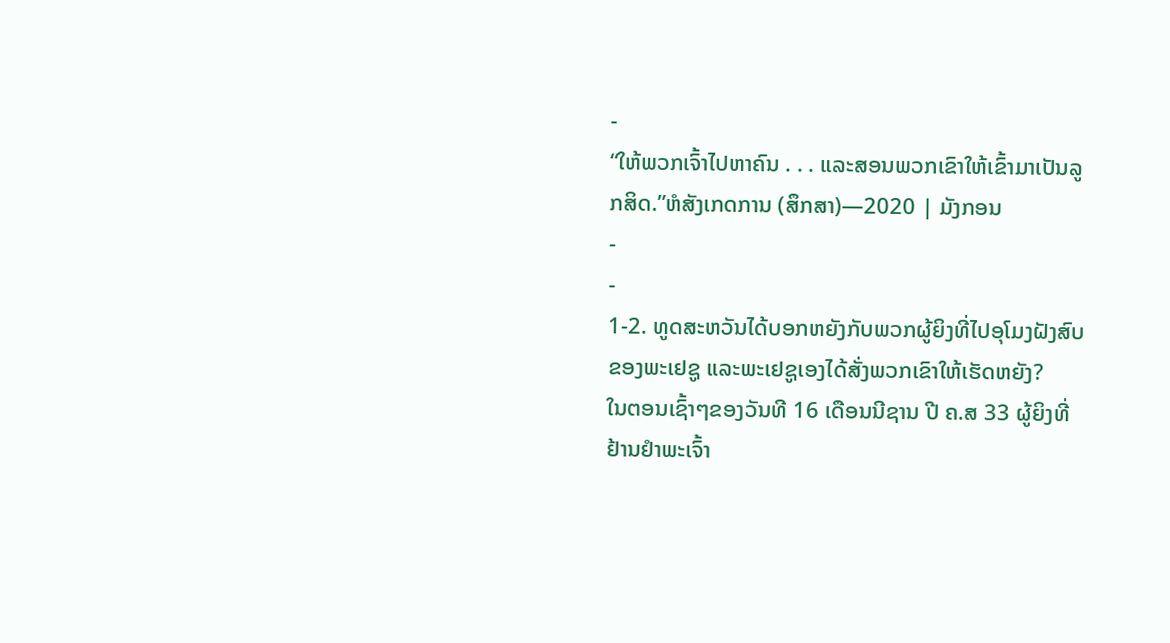-
“ໃຫ້ພວກເຈົ້າໄປຫາຄົນ . . . ແລະສອນພວກເຂົາໃຫ້ເຂົ້າມາເປັນລູກສິດ.”ຫໍສັງເກດການ (ສຶກສາ)—2020 | ມັງກອນ
-
-
1-2. ທູດສະຫວັນໄດ້ບອກຫຍັງກັບພວກຜູ້ຍິງທີ່ໄປອຸໂມງຝັງສົບຂອງພະເຢຊູ ແລະພະເຢຊູເອງໄດ້ສັ່ງພວກເຂົາໃຫ້ເຮັດຫຍັງ?
ໃນຕອນເຊົ້າໆຂອງວັນທີ 16 ເດືອນນີຊານ ປີ ຄ.ສ 33 ຜູ້ຍິງທີ່ຢ້ານຢຳພະເຈົ້າ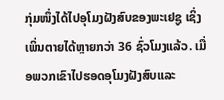ກຸ່ມໜຶ່ງໄດ້ໄປອຸໂມງຝັງສົບຂອງພະເຢຊູ ເຊິ່ງເພິ່ນຕາຍໄດ້ຫຼາຍກວ່າ 36 ຊົ່ວໂມງແລ້ວ. ເມື່ອພວກເຂົາໄປຮອດອຸໂມງຝັງສົບແລະ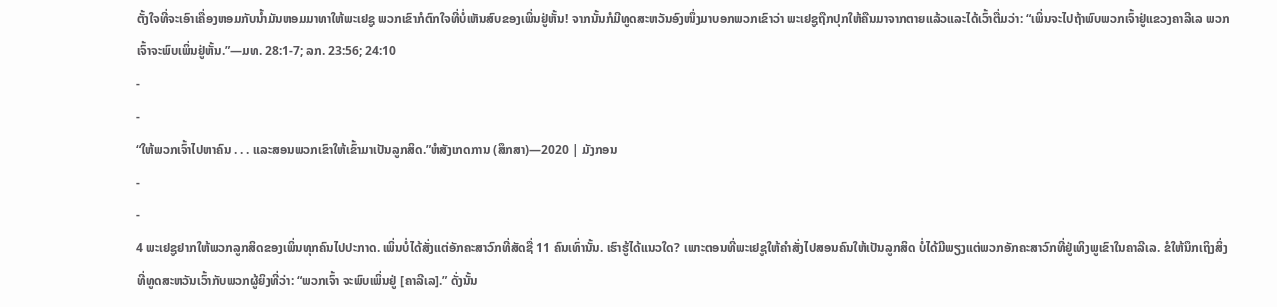ຕັ້ງໃຈທີ່ຈະເອົາເຄື່ອງຫອມກັບນ້ຳມັນຫອມມາທາໃຫ້ພະເຢຊູ ພວກເຂົາກໍຕົກໃຈທີ່ບໍ່ເຫັນສົບຂອງເພິ່ນຢູ່ຫັ້ນ! ຈາກນັ້ນກໍມີທູດສະຫວັນອົງໜຶ່ງມາບອກພວກເຂົາວ່າ ພະເຢຊູຖືກປຸກໃຫ້ຄືນມາຈາກຕາຍແລ້ວແລະໄດ້ເວົ້າຕື່ມວ່າ: “ເພິ່ນຈະໄປຖ້າພົບພວກເຈົ້າຢູ່ແຂວງຄາລີເລ ພວກເຈົ້າຈະພົບເພິ່ນຢູ່ຫັ້ນ.”—ມທ. 28:1-7; ລກ. 23:56; 24:10
-
-
“ໃຫ້ພວກເຈົ້າໄປຫາຄົນ . . . ແລະສອນພວກເຂົາໃຫ້ເຂົ້າມາເປັນລູກສິດ.”ຫໍສັງເກດການ (ສຶກສາ)—2020 | ມັງກອນ
-
-
4 ພະເຢຊູຢາກໃຫ້ພວກລູກສິດຂອງເພິ່ນທຸກຄົນໄປປະກາດ. ເພິ່ນບໍ່ໄດ້ສັ່ງແຕ່ອັກຄະສາວົກທີ່ສັດຊື່ 11 ຄົນເທົ່ານັ້ນ. ເຮົາຮູ້ໄດ້ແນວໃດ? ເພາະຕອນທີ່ພະເຢຊູໃຫ້ຄຳສັ່ງໄປສອນຄົນໃຫ້ເປັນລູກສິດ ບໍ່ໄດ້ມີພຽງແຕ່ພວກອັກຄະສາວົກທີ່ຢູ່ເທິງພູເຂົາໃນຄາລີເລ. ຂໍໃຫ້ນຶກເຖິງສິ່ງທີ່ທູດສະຫວັນເວົ້າກັບພວກຜູ້ຍິງທີ່ວ່າ: “ພວກເຈົ້າ ຈະພົບເພິ່ນຢູ່ [ຄາລີເລ].” ດັ່ງນັ້ນ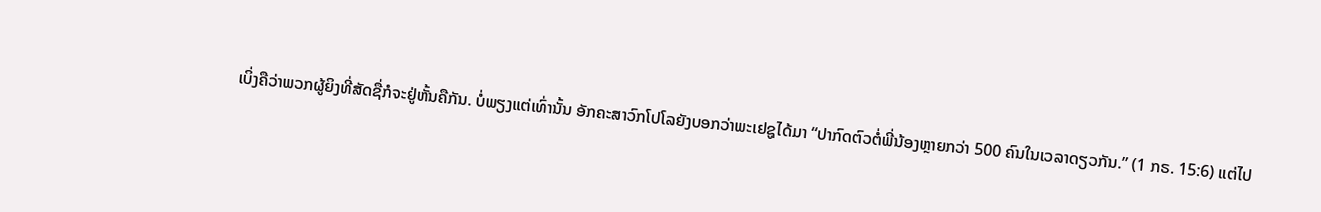ເບິ່ງຄືວ່າພວກຜູ້ຍິງທີ່ສັດຊື່ກໍຈະຢູ່ຫັ້ນຄືກັນ. ບໍ່ພຽງແຕ່ເທົ່ານັ້ນ ອັກຄະສາວົກໂປໂລຍັງບອກວ່າພະເຢຊູໄດ້ມາ “ປາກົດຕົວຕໍ່ພີ່ນ້ອງຫຼາຍກວ່າ 500 ຄົນໃນເວລາດຽວກັນ.” (1 ກຣ. 15:6) ແຕ່ໄປ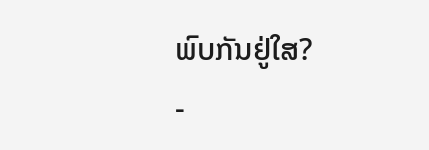ພົບກັນຢູ່ໃສ?
-